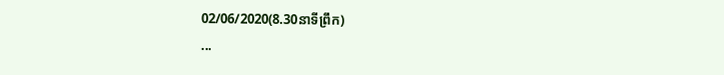02/06/2020(8.30នាទីព្រឹក)
...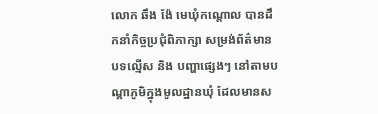លោក ឆឹង ង៉ែ មេឃុំកណ្តោល បានដឹកនាំកិច្ចប្រជុំពិភាក្សា សម្រង់ព័ត៌មាន បទល្មើស និង បញ្ហាផ្សេងៗ នៅតាមបណ្តាភូមិក្នុងមូលដ្ឋានឃុំ ដែលមានស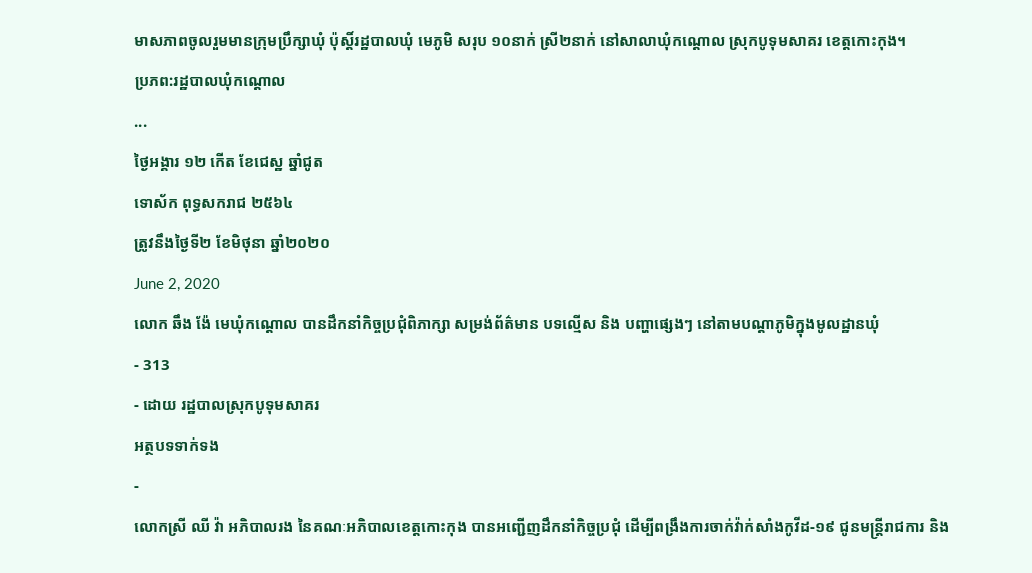មាសភាពចូលរួមមានក្រុមប្រឹក្សាឃុំ ប៉ុស្តិ៍រដ្ឋបាលឃុំ មេភូមិ សរុប ១០នាក់ ស្រី២នាក់ នៅសាលាឃុំកណ្តោល ស្រុកបូទុមសាគរ ខេត្តកោះកុង។
ប្រភព:រដ្ឋបាលឃុំកណ្តោល
...
ថ្ងៃអង្គារ ១២ កើត ខែជេស្ឋ ឆ្នាំជូត
ទោស័ក ពុទ្ធសករាជ ២៥៦៤
ត្រូវនឹងថ្ងៃទី២ ខែមិថុនា ឆ្នាំ២០២០
June 2, 2020
លោក ឆឹង ង៉ែ មេឃុំកណ្តោល បានដឹកនាំកិច្ចប្រជុំពិភាក្សា សម្រង់ព័ត៌មាន បទល្មើស និង បញ្ហាផ្សេងៗ នៅតាមបណ្តាភូមិក្នុងមូលដ្ឋានឃុំ
- 313
- ដោយ រដ្ឋបាលស្រុកបូទុមសាគរ
អត្ថបទទាក់ទង
-
លោកស្រី ឈី វ៉ា អភិបាលរង នៃគណៈអភិបាលខេត្តកោះកុង បានអញ្ជើញដឹកនាំកិច្ចប្រជុំ ដើម្បីពង្រឹងការចាក់វ៉ាក់សាំងកូវីដ-១៩ ជូនមន្ត្រីរាជការ និង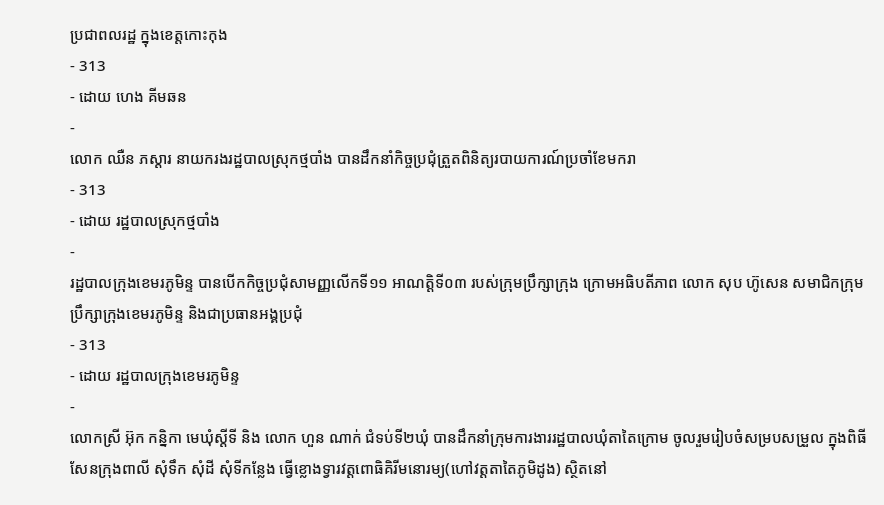ប្រជាពលរដ្ឋ ក្នុងខេត្តកោះកុង
- 313
- ដោយ ហេង គីមឆន
-
លោក ឈឺន ភស្ដារ នាយករងរដ្ឋបាលស្រុកថ្មបាំង បានដឹកនាំកិច្ចប្រជុំត្រួតពិនិត្យរបាយការណ៍ប្រចាំខែមករា
- 313
- ដោយ រដ្ឋបាលស្រុកថ្មបាំង
-
រដ្ឋបាលក្រុងខេមរភូមិន្ទ បានបើកកិច្ចប្រជុំសាមញ្ញលើកទី១១ អាណត្តិទី០៣ របស់ក្រុមប្រឹក្សាក្រុង ក្រោមអធិបតីភាព លោក សុប ហ៊ូសេន សមាជិកក្រុមប្រឹក្សាក្រុងខេមរភូមិន្ទ និងជាប្រធានអង្គប្រជុំ
- 313
- ដោយ រដ្ឋបាលក្រុងខេមរភូមិន្ទ
-
លោកស្រី អ៊ុក កន្និកា មេឃុំស្ដីទី និង លោក ហួន ណាក់ ជំទប់ទី២ឃុំ បានដឹកនាំក្រុមការងាររដ្ឋបាលឃុំតាតៃក្រោម ចូលរួមរៀបចំសម្របសម្រួល ក្នុងពិធីសែនក្រុងពាលី សុំទឹក សុំដី សុំទីកន្លែង ធ្វើខ្លោងទ្វារវត្តពោធិគិរីមនោរម្យ(ហៅវត្តតាតៃភូមិដូង) ស្ថិតនៅ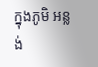ក្នុងភូមិ អន្លង់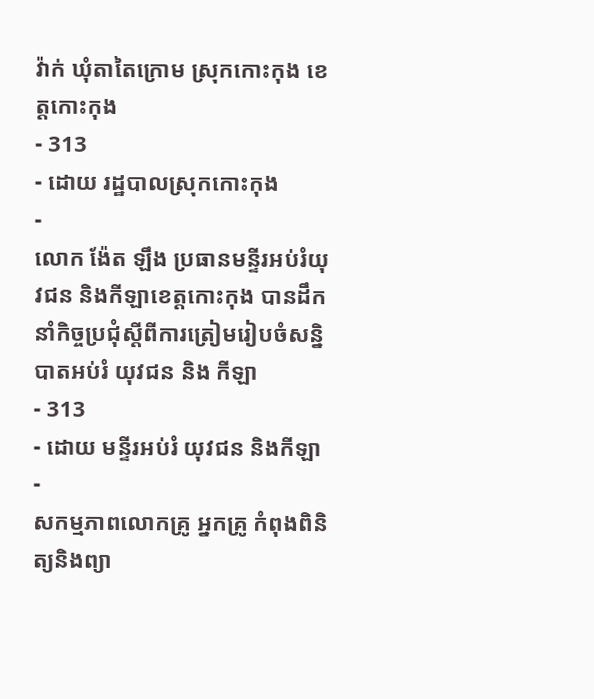វ៉ាក់ ឃុំតាតៃក្រោម ស្រុកកោះកុង ខេត្តកោះកុង
- 313
- ដោយ រដ្ឋបាលស្រុកកោះកុង
-
លោក ង៉ែត ឡឹង ប្រធានមន្ទីរអប់រំយុវជន និងកីឡាខេត្តកោះកុង បានដឹកនាំកិច្ចប្រជុំស្ដីពីការត្រៀមរៀបចំសន្និបាតអប់រំ យុវជន និង កីឡា
- 313
- ដោយ មន្ទីរអប់រំ យុវជន និងកីឡា
-
សកម្មភាពលោកគ្រូ អ្នកគ្រូ កំពុងពិនិត្យនិងព្យា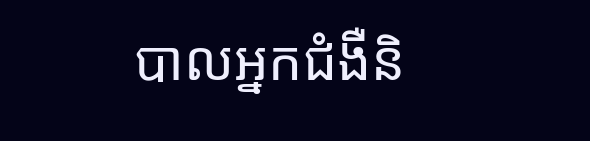បាលអ្នកជំងឺនិ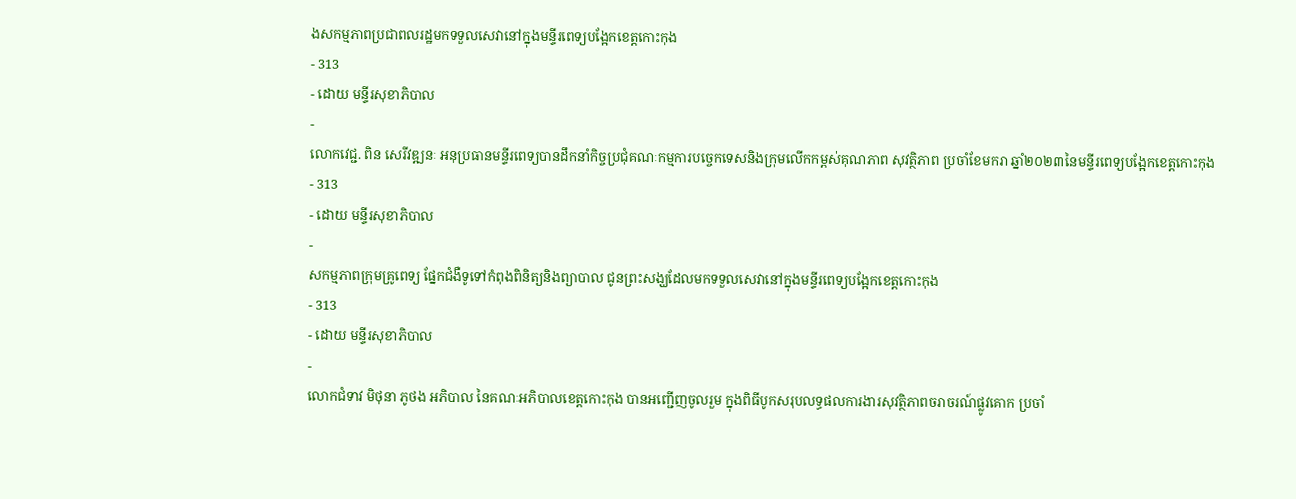ងសកម្មភាពប្រជាពលរដ្ឋមកទទួលសេវានៅក្នុងមន្ទីរពេទ្យបង្អែកខេត្តកោះកុង
- 313
- ដោយ មន្ទីរសុខាភិបាល
-
លោកវេជ្ជ. ពិន សេរីវឌ្ឍនៈ អនុប្រធានមន្ទីរពេទ្យបានដឹកនាំកិច្ចប្រជុំគណៈកម្មការបច្ចេកទេសនិងក្រុមលើកកម្ពស់គុណភាព សុវត្ថិភាព ប្រចាំខែមករា ឆ្នាំ២០២៣នៃមន្ទីរពេទ្យបង្អែកខេត្តកោះកុង
- 313
- ដោយ មន្ទីរសុខាភិបាល
-
សកម្មភាពក្រុមគ្រូពេទ្យ ផ្នែកជំងឺទូទៅកំពុងពិនិត្យនិងព្យាបាល ជូនព្រះសង្ឃដែលមកទទួលសេវានៅក្នុងមន្ទីរពេទ្យបង្អែកខេត្តកោះកុង
- 313
- ដោយ មន្ទីរសុខាភិបាល
-
លោកជំទាវ មិថុនា ភូថង អភិបាល នៃគណៈអភិបាលខេត្តកោះកុង បានអញ្ជើញចូលរួម ក្នុងពិធីបូកសរុបលទ្ធផលការងារសុវត្ថិភាពចរាចរណ៍ផ្លូវគោក ប្រចាំ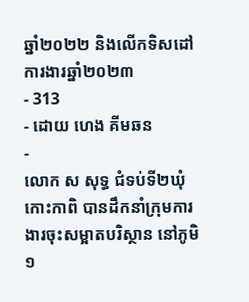ឆ្នាំ២០២២ និងលើកទិសដៅការងារឆ្នាំ២០២៣
- 313
- ដោយ ហេង គីមឆន
-
លោក ស សុទ្ធ ជំទប់ទី២ឃុំកោះកាពិ បានដឹកនាំក្រុមការងារចុះសម្អាតបរិស្ថាន នៅភូមិ១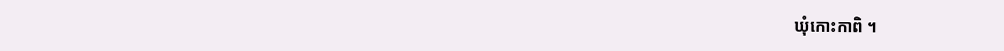ឃុំកោះកាពិ ។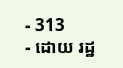- 313
- ដោយ រដ្ឋ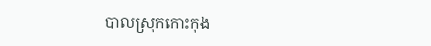បាលស្រុកកោះកុង